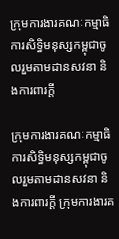ក្រុមការងារគណៈកម្មាធិការសិទ្ធិមនុស្សកម្ពុជាចូលរួមតាមដានសវនា និងការពារក្តី

ក្រុមការងារគណៈកម្មាធិការសិទ្ធិមនុស្សកម្ពុជាចូលរួមតាមដានសវនា និងការពារក្តី ក្រុមការងារគ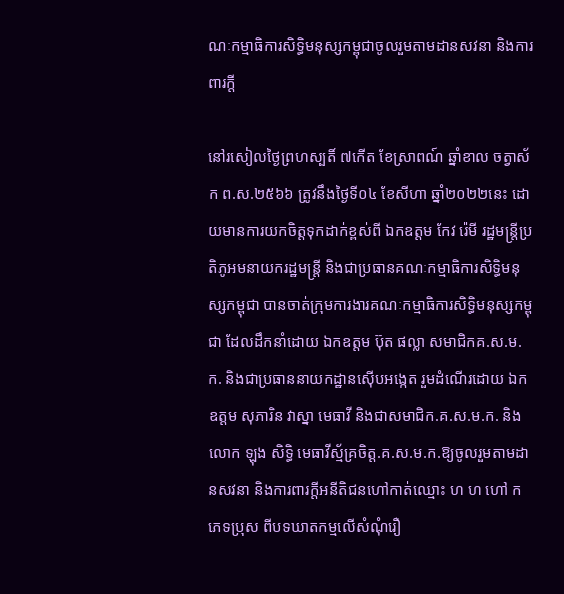ណៈកម្មាធិការសិទ្ធិមនុស្សកម្ពុជាចូលរួមតាមដានសវនា និងការពារក្តី

នៅរសៀលថ្ងៃព្រហស្បតិ៍ ៧កើត ខែស្រាពណ៍ ឆ្នាំខាល ចត្វាស័ក ព.ស.២៥៦៦ ត្រូវនឹងថ្ងៃទី០៤ ខែសីហា ឆ្នាំ២០២២នេះ ដោយមានការយកចិត្តទុកដាក់ខ្ពស់ពី ឯកឧត្តម កែវ រ៉េមី រដ្ឋមន្ត្រីប្រតិភូអមនាយករដ្ឋមន្ត្រី និងជាប្រធានគណៈកម្មាធិការសិទ្ធិមនុស្សកម្ពុជា បានចាត់ក្រុមការងារគណៈកម្មាធិការសិទ្ធិមនុស្សកម្ពុជា ដែលដឹកនាំដោយ ឯកឧត្តម ប៊ុត ផល្លា សមាជិកគ.ស.ម.ក. និងជាប្រធាននាយកដ្ឋានស៊ើបអង្កេត រួមដំណើរដោយ ឯកឧត្តម សុភារិន វាស្នា មេធាវី និងជាសមាជិក.គ.ស.ម.ក. និងលោក ឡុង សិទ្ធិ មេធាវីស្ម័គ្រចិត្ត.គ.ស.ម.ក.ឱ្យចូលរួមតាមដានសវនា និងការពារក្តីអនីតិជនហៅកាត់ឈ្មោះ ហ ហ ហៅ ក ភេទប្រុស ពីបទឃាតកម្មលើសំណុំរឿ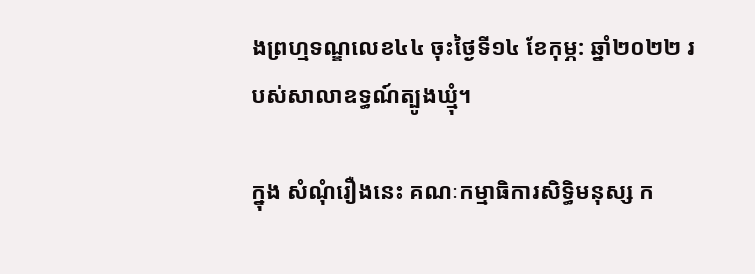ងព្រហ្មទណ្ឌលេខ៤៤ ចុះថ្ងៃទី១៤ ខែកុម្ភ: ឆ្នាំ២០២២ របស់សាលាឧទ្ធណ៍ត្បូងឃ្មុំ។

ក្នុង សំណុំរឿងនេះ គណៈកម្មាធិការសិទ្ធិមនុស្ស ក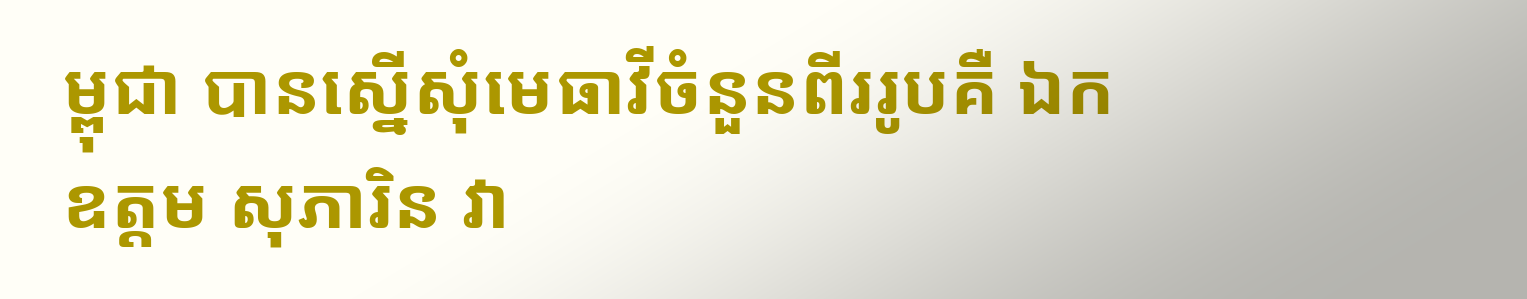ម្ពុជា បានស្នើសុំមេធាវីចំនួនពីររូបគឺ ឯកឧត្តម សុភារិន វា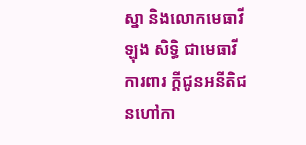ស្នា និងលោកមេធាវី ឡុង សិទ្ធិ ជាមេធាវីការពារ ក្ដីជូនអនីតិជនហៅកា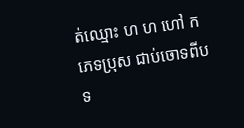ត់ឈ្មោះ ហ ហ ហៅ ក ភេទប្រុស ជាប់ចោទពីបទ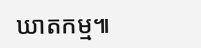ឃាតកម្ម៕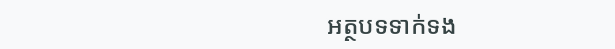អត្ថបទទាក់ទង